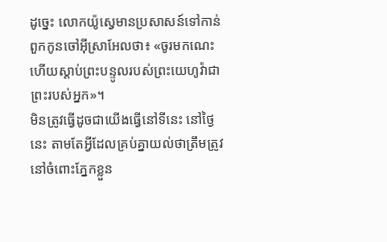ដូច្នេះ លោកយ៉ូស្វេមានប្រសាសន៍ទៅកាន់ពួកកូនចៅអ៊ីស្រាអែលថា៖ «ចូរមកណេះ ហើយស្តាប់ព្រះបន្ទូលរបស់ព្រះយេហូវ៉ាជាព្រះរបស់អ្នក»។
មិនត្រូវធ្វើដូចជាយើងធ្វើនៅទីនេះ នៅថ្ងៃនេះ តាមតែអ្វីដែលគ្រប់គ្នាយល់ថាត្រឹមត្រូវនៅចំពោះភ្នែកខ្លួន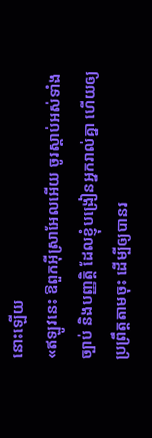នោះឡើយ
«ឥឡូវនេះ ឱពួកអ៊ីស្រាអែលអើយ ចូរស្តាប់អស់ទាំងច្បាប់ និងបញ្ញត្តិ ដែលខ្ញុំបង្រៀនអ្នករាល់គ្នា ហើយឲ្យប្រព្រឹត្តតាមចុះ ដើម្បីឲ្យបានរ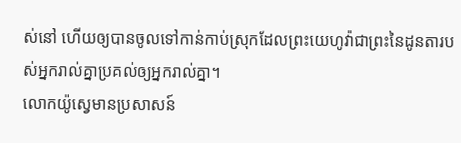ស់នៅ ហើយឲ្យបានចូលទៅកាន់កាប់ស្រុកដែលព្រះយេហូវ៉ាជាព្រះនៃដូនតារបស់អ្នករាល់គ្នាប្រគល់ឲ្យអ្នករាល់គ្នា។
លោកយ៉ូស្វេមានប្រសាសន៍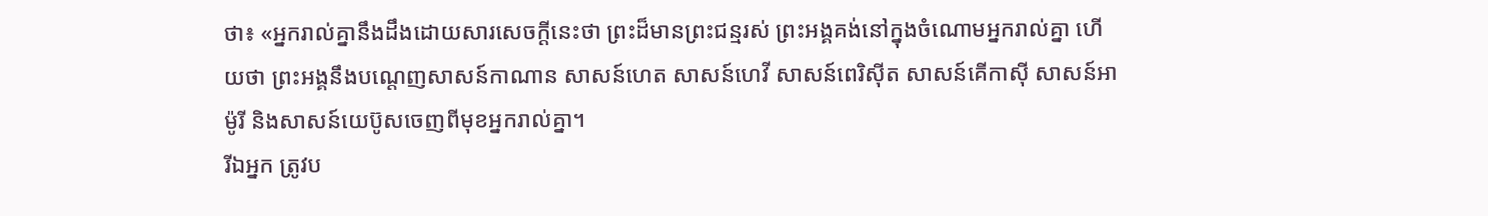ថា៖ «អ្នករាល់គ្នានឹងដឹងដោយសារសេចក្ដីនេះថា ព្រះដ៏មានព្រះជន្មរស់ ព្រះអង្គគង់នៅក្នុងចំណោមអ្នករាល់គ្នា ហើយថា ព្រះអង្គនឹងបណ្តេញសាសន៍កាណាន សាសន៍ហេត សាសន៍ហេវី សាសន៍ពេរិស៊ីត សាសន៍គើកាស៊ី សាសន៍អាម៉ូរី និងសាសន៍យេប៊ូសចេញពីមុខអ្នករាល់គ្នា។
រីឯអ្នក ត្រូវប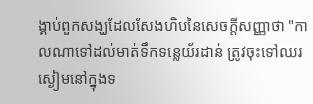ង្គាប់ពួកសង្ឃដែលសែងហិបនៃសេចក្ដីសញ្ញាថា "កាលណាទៅដល់មាត់ទឹកទន្លេយ័រដាន់ ត្រូវចុះទៅឈរស្ងៀមនៅក្នុងទ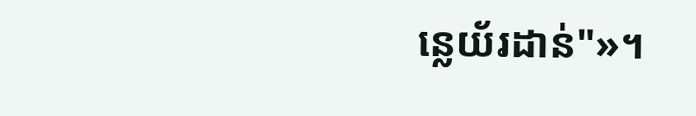ន្លេយ័រដាន់"»។